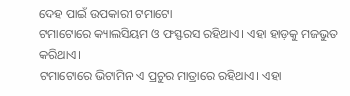ଦେହ ପାଇଁ ଉପକାରୀ ଟମାଟୋ
ଟମାଟୋରେ କ୍ୟାଲସିୟମ ଓ ଫସ୍ଫରସ ରହିଥାଏ। ଏହା ହାଡ଼କୁ ମଜଭୁତ କରିଥାଏ।
ଟମାଟୋରେ ଭିଟାମିନ ଏ ପ୍ରଚୁର ମାତ୍ରାରେ ରହିଥାଏ। ଏହା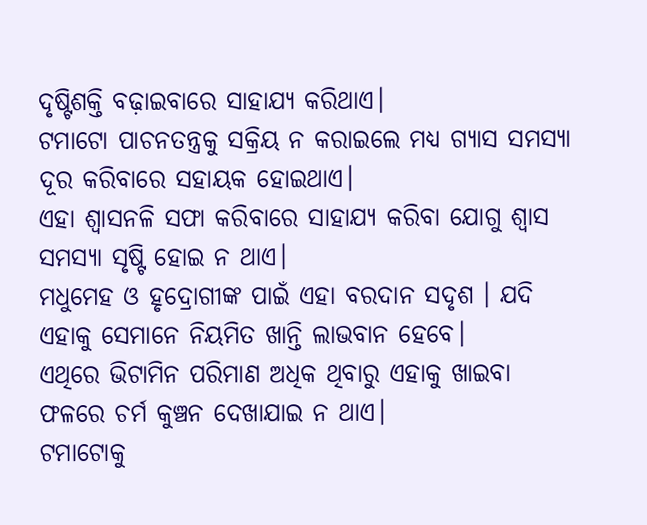ଦୃଷ୍ଟିଶକ୍ତି ବଢ଼ାଇବାରେ ସାହାଯ୍ୟ କରିଥାଏ।
ଟମାଟୋ ପାଚନତନ୍ତ୍ରକୁ ସକ୍ରିୟ ନ କରାଇଲେ ମଧ୍ୟ ଗ୍ୟାସ ସମସ୍ୟା ଦୂର କରିବାରେ ସହାୟକ ହୋଇଥାଏ।
ଏହା ଶ୍ୱାସନଳି ସଫା କରିବାରେ ସାହାଯ୍ୟ କରିବା ଯୋଗୁ ଶ୍ୱାସ ସମସ୍ୟା ସୃଷ୍ଟି ହୋଇ ନ ଥାଏ।
ମଧୁମେହ ଓ ହୃଦ୍ରୋଗୀଙ୍କ ପାଇଁ ଏହା ବରଦାନ ସଦୃଶ । ଯଦି ଏହାକୁ ସେମାନେ ନିୟମିତ ଖାନ୍ତି ଲାଭବାନ ହେବେ।
ଏଥିରେ ଭିଟାମିନ ପରିମାଣ ଅଧିକ ଥିବାରୁ ଏହାକୁ ଖାଇବା ଫଳରେ ଚର୍ମ କୁଞ୍ଚନ ଦେଖାଯାଇ ନ ଥାଏ।
ଟମାଟୋକୁ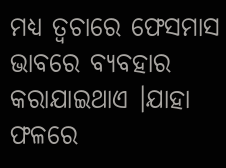ମଧ୍ୟ ତ୍ୱଚାରେ ଫେସମାସ ଭାବରେ ବ୍ୟବହାର କରାଯାଇଥାଏ ।ଯାହା ଫଳରେ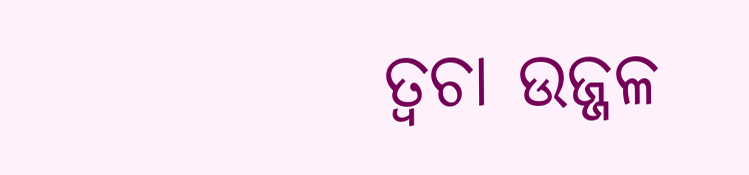ତ୍ୱଚା ଉଜ୍ଜଳ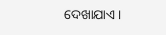ଦେଖାଯାଏ।